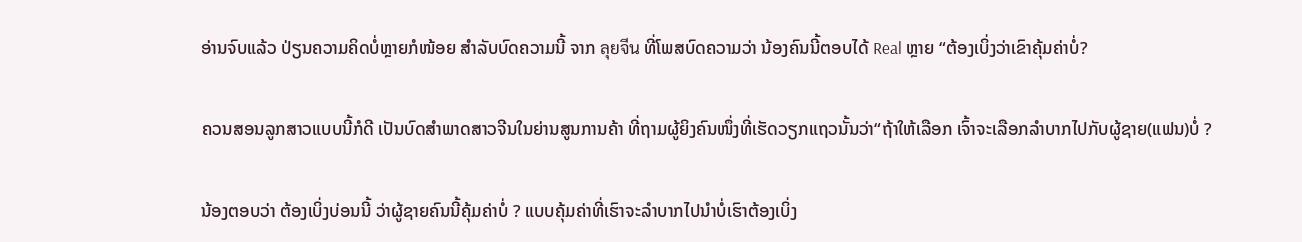ອ່ານຈົບແລ້ວ ປ່ຽນຄວາມຄິດບໍ່ຫຼາຍກໍໜ້ອຍ ສຳລັບບົດຄວາມນີ້ ຈາກ ลุยจีน ທີ່ໂພສບົດຄວາມວ່າ ນ້ອງຄົນນີ້ຕອບໄດ້ Real ຫຼາຍ “ຕ້ອງເບິ່ງວ່າເຂົາຄຸ້ມຄ່າບໍ່?

ຄວນສອນລູກສາວແບບນີ້ກໍດີ ເປັນບົດສຳພາດສາວຈີນໃນຍ່ານສູນການຄ້າ ທີ່ຖາມຜູ້ຍິງຄົນໜຶ່ງທີ່ເຮັດວຽກແຖວນັ້ນວ່າ“ຖ້າໃຫ້ເລືອກ ເຈົ້າຈະເລືອກລຳບາກໄປກັບຜູ້ຊາຍ(ແຟນ)ບໍ່ ?

ນ້ອງຕອບວ່າ ຕ້ອງເບິ່ງບ່ອນນີ້ ວ່າຜູ້ຊາຍຄົນນີ້ຄຸ້ມຄ່າບໍ່ ? ແບບຄຸ້ມຄ່າທີ່ເຮົາຈະລຳບາກໄປນຳບໍ່ເຮົາຕ້ອງເບິ່ງ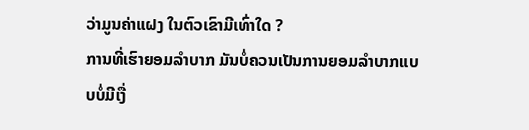ວ່າມູນຄ່າແຝງ ໃນຕົວເຂົາມີເທົ່າໃດ ?
ການທີ່ເຮົາຍອມລຳບາກ ມັນບໍ່ຄວນເປັນການຍອມລຳບາກແບບບໍ່ມີເງື່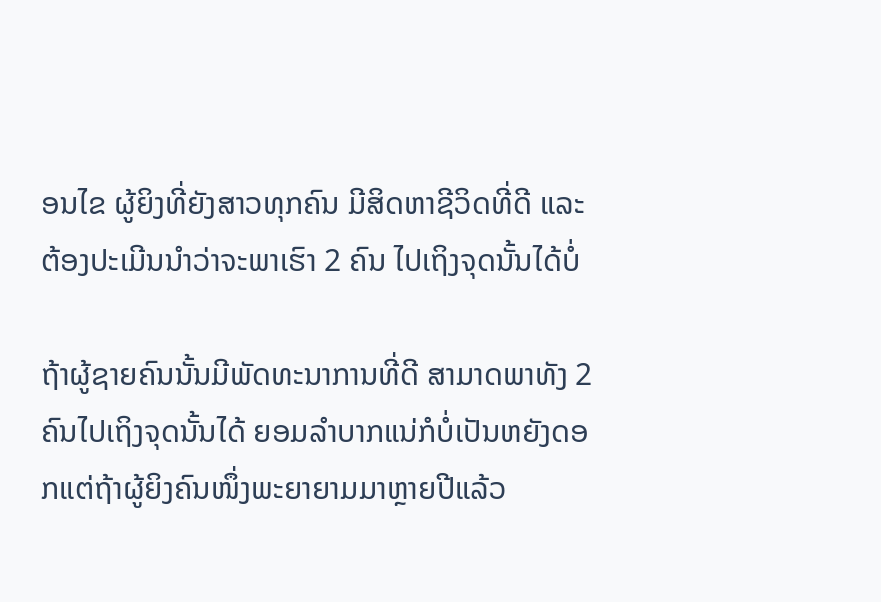ອນໄຂ ຜູ້ຍິງທີ່ຍັງສາວທຸກຄົນ ມີສິດຫາຊີວິດທີ່ດີ ແລະ ຕ້ອງປະເມີນນຳວ່າຈະພາເຮົາ 2 ຄົນ ໄປເຖິງຈຸດນັ້ນໄດ້ບໍ່

ຖ້າຜູ້ຊາຍຄົນນັ້ນມີພັດທະນາການທີ່ດີ ສາມາດພາທັງ 2 ຄົນໄປເຖິງຈຸດນັ້ນໄດ້ ຍອມລຳບາກແນ່ກໍບໍ່ເປັນຫຍັງດອກແຕ່ຖ້າຜູ້ຍິງຄົນໜຶ່ງພະຍາຍາມມາຫຼາຍປີແລ້ວ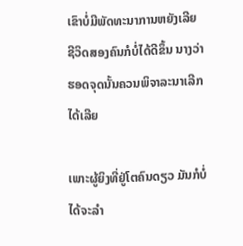ເຂົາບໍ່ມີພັດທະນາການຫຍັງເລີຍ ຊີວິດສອງຄົນກໍບໍ່ໄດ້ດີຂຶ້ນ ນາງວ່າ ຮອດຈຸດນັ້ນຄວນພິຈາລະນາເລີກໄດ້ເລີຍ

ເພາະຜູ້ຍິງທີ່ຢູ່ໂຕຄົນດຽວ ມັນກໍບໍ່ໄດ້ຈະລຳ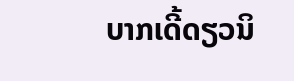ບາກເດີ້ດຽວນິ